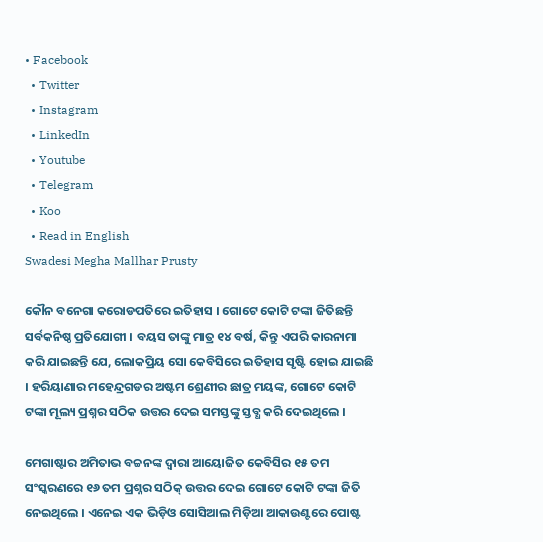• Facebook
  • Twitter
  • Instagram
  • LinkedIn
  • Youtube
  • Telegram
  • Koo
  • Read in English
Swadesi Megha Mallhar Prusty

କୌନ ବନେଗା କରୋଡପତିରେ ଇତିହାସ । ଗୋଟେ କୋଟି ଟଙ୍କା ଜିତିଛନ୍ତି ସର୍ବକନିଷ୍ଠ ପ୍ରତିଯୋଗୀ । ବୟସ ତାଙ୍କୁ ମାତ୍ର ୧୪ ବର୍ଷ, କିନ୍ତୁ ଏପରି କାରନାମା କରି ଯାଇଛନ୍ତି ଯେ, ଲୋକପ୍ରିୟ ସୋ କେବିସିରେ ଇତିହାସ ସୃଷ୍ଟି ହୋଇ ଯାଇଛି । ହରିୟାଣାର ମହେନ୍ଦ୍ରଗଡର ଅଷ୍ଟମ ଶ୍ରେଣୀର ଛାତ୍ର ମୟଙ୍କ, ଗୋଟେ କୋଟି ଟଙ୍କା ମୂଲ୍ୟ ପ୍ରଶ୍ନର ସଠିକ ଉତ୍ତର ଦେଇ ସମସ୍ତଙ୍କୁ ସ୍ତବ୍ଧ କରି ଦେଇଥିଲେ ।

ମେଗାଷ୍ଟାର ଅମିତାଭ ବଚ୍ଚନଙ୍କ ଦ୍ୱାରା ଆୟୋଜିତ କେବିସିର ୧୫ ତମ ସଂସ୍କରଣରେ ୧୬ ତମ ପ୍ରଶ୍ନର ସଠିକ୍ ଉତ୍ତର ଦେଇ ଗୋଟେ କୋଟି ଟଙ୍କା ଜିତି ନେଇଥିଲେ । ଏନେଇ ଏକ ଭିଡ଼ିଓ ସୋସିଆଲ ମିଡ଼ିଆ ଆକାଉଣ୍ଟରେ ପୋଷ୍ଟ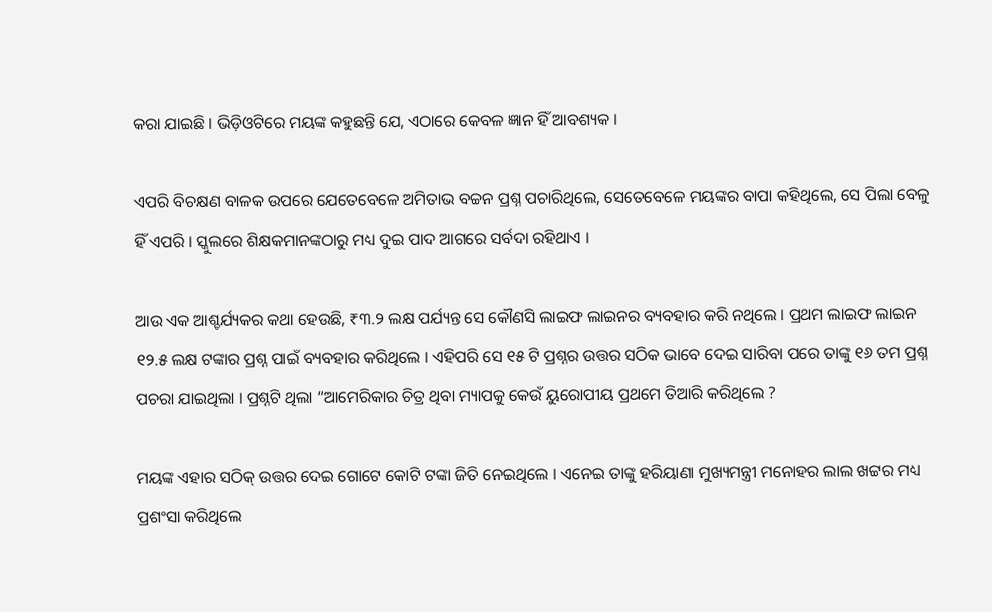କରା ଯାଇଛି । ଭିଡ଼ିଓଟିରେ ମୟଙ୍କ କହୁଛନ୍ତି ଯେ, ଏଠାରେ କେବଳ ଜ୍ଞାନ ହିଁ ଆବଶ୍ୟକ ।

ଏପରି ବିଚକ୍ଷଣ ବାଳକ ଉପରେ ଯେତେବେଳେ ଅମିତାଭ ବଚ୍ଚନ ପ୍ରଶ୍ନ ପଚାରିଥିଲେ, ସେତେବେଳେ ମୟଙ୍କର ବାପା କହିଥିଲେ, ସେ ପିଲା ବେଳୁ ହିଁ ଏପରି । ସ୍କୁଲରେ ଶିକ୍ଷକମାନଙ୍କଠାରୁ ମଧ୍ୟ ଦୁଇ ପାଦ ଆଗରେ ସର୍ବଦା ରହିଥାଏ ।

ଆଉ ଏକ ଆଶ୍ଚର୍ଯ୍ୟକର କଥା ହେଉଛି, ₹୩.୨ ଲକ୍ଷ ପର୍ଯ୍ୟନ୍ତ ସେ କୌଣସି ଲାଇଫ ଲାଇନର ବ୍ୟବହାର କରି ନଥିଲେ । ପ୍ରଥମ ଲାଇଫ ଲାଇନ ୧୨.୫ ଲକ୍ଷ ଟଙ୍କାର ପ୍ରଶ୍ନ ପାଇଁ ବ୍ୟବହାର କରିଥିଲେ । ଏହିପରି ସେ ୧୫ ଟି ପ୍ରଶ୍ନର ଉତ୍ତର ସଠିକ ଭାବେ ଦେଇ ସାରିବା ପରେ ତାଙ୍କୁ ୧୬ ତମ ପ୍ରଶ୍ନ ପଚରା ଯାଇଥିଲା । ପ୍ରଶ୍ନଟି ଥିଲା “ଆମେରିକାର ଚିତ୍ର ଥିବା ମ୍ୟାପକୁ କେଉଁ ୟୁରୋପୀୟ ପ୍ରଥମେ ତିଆରି କରିଥିଲେ ?

ମୟଙ୍କ ଏହାର ସଠିକ୍ ଉତ୍ତର ଦେଇ ଗୋଟେ କୋଟି ଟଙ୍କା ଜିତି ନେଇଥିଲେ । ଏନେଇ ତାଙ୍କୁ ହରିୟାଣା ମୁଖ୍ୟମନ୍ତ୍ରୀ ମନୋହର ଲାଲ ଖଟ୍ଟର ମଧ୍ୟ ପ୍ରଶଂସା କରିଥିଲେ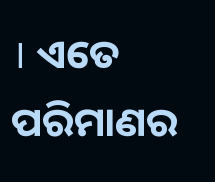। ଏତେ ପରିମାଣର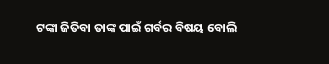ଟଙ୍କା ଜିତିବା ତାଙ୍କ ପାଇଁ ଗର୍ବର ବିଷୟ ବୋଲି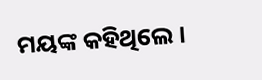ମୟଙ୍କ କହିଥିଲେ ।